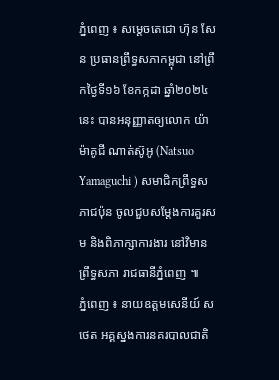ភ្នំពេញ ៖ សម្តេចតេជោ ហ៊ុន សែន ប្រធានព្រឹទ្ធសភាកម្ពុជា នៅព្រឹកថ្ងៃទី១៦ ខែកក្កដា ឆ្នាំ២០២៤នេះ បានអនុញ្ញាតឲ្យលោក យ៉ាម៉ាគូជី ណាត់ស៊ូអូ (Natsuo Yamaguchi ) សមាជិកព្រឹទ្ធសភាជប៉ុន ចូលជួបសម្ដែងការគួរសម និងពិភាក្សាការងារ នៅវិមានព្រឹទ្ធសភា រាជធានីភ្នំពេញ ៕
ភ្នំពេញ ៖ នាយឧត្តមសេនីយ៍ ស ថេត អគ្គស្នងការនគរបាលជាតិ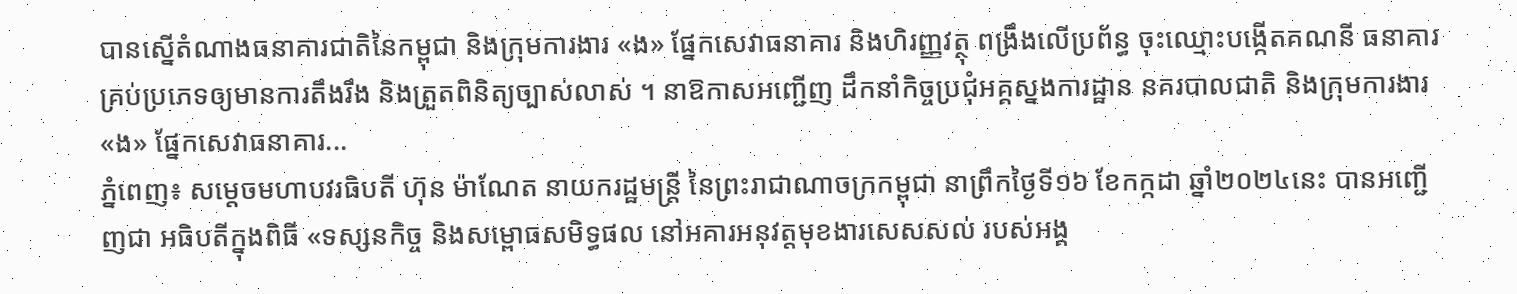បានស្នើតំណាងធនាគារជាតិនៃកម្ពុជា និងក្រុមការងារ «ង» ផ្នែកសេវាធនាគារ និងហិរញ្ញវត្ថុ ពង្រឹងលើប្រព័ន្ធ ចុះឈ្មោះបង្កើតគណនី ធនាគារគ្រប់ប្រភេទឲ្យមានការតឹងរឹង និងត្រួតពិនិត្យច្បាស់លាស់ ។ នាឱកាសអញ្ជើញ ដឹកនាំកិច្ចប្រជុំអគ្គស្នងការដ្ឋាន នគរបាលជាតិ និងក្រុមការងារ «ង» ផ្នែកសេវាធនាគារ...
ភ្នំពេញ៖ សម្តេចមហាបវរធិបតី ហ៊ុន ម៉ាណែត នាយករដ្ឋមន្ត្រី នៃព្រះរាជាណាចក្រកម្ពុជា នាព្រឹកថ្ងៃទី១៦ ខែកក្កដា ឆ្នាំ២០២៤នេះ បានអញ្ជើញជា អធិបតីក្នុងពិធី «ទស្សនកិច្ច និងសម្ពោធសមិទ្ធផល នៅអគារអនុវត្តមុខងារសេសសល់ របស់អង្គ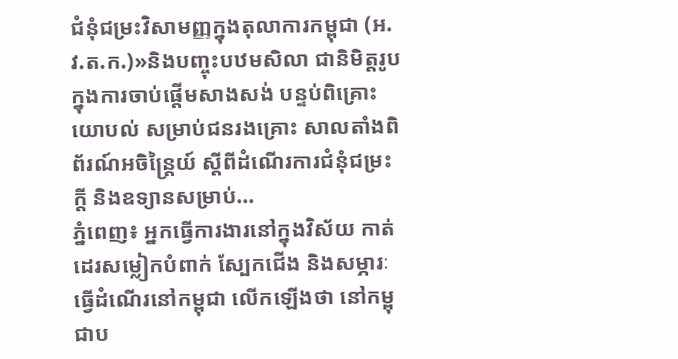ជំនុំជម្រះវិសាមញ្ញក្នុងតុលាការកម្ពុជា (អ.វ.ត.ក.)»និងបញ្ចុះបឋមសិលា ជានិមិត្តរូបក្នុងការចាប់ផ្តើមសាងសង់ បន្ទប់ពិគ្រោះយោបល់ សម្រាប់ជនរងគ្រោះ សាលតាំងពិព័រណ៍អចិន្ត្រៃយ៍ ស្តីពីដំណើរការជំនុំជម្រះក្តី និងឧទ្យានសម្រាប់...
ភ្នំពេញ៖ អ្នកធ្វើការងារនៅក្នុងវិស័យ កាត់ដេរសម្លៀកបំពាក់ ស្បែកជើង និងសម្ភារៈធ្វើដំណើរនៅកម្ពុជា លើកឡើងថា នៅកម្ពុជាប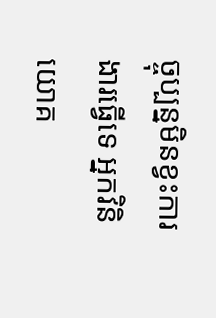ច្ចុប្បន្នមិនខ្វះការងារធ្វើទេ អ្នកវិនិយោគ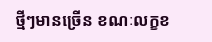ថ្មីៗមានច្រើន ខណៈលក្ខខ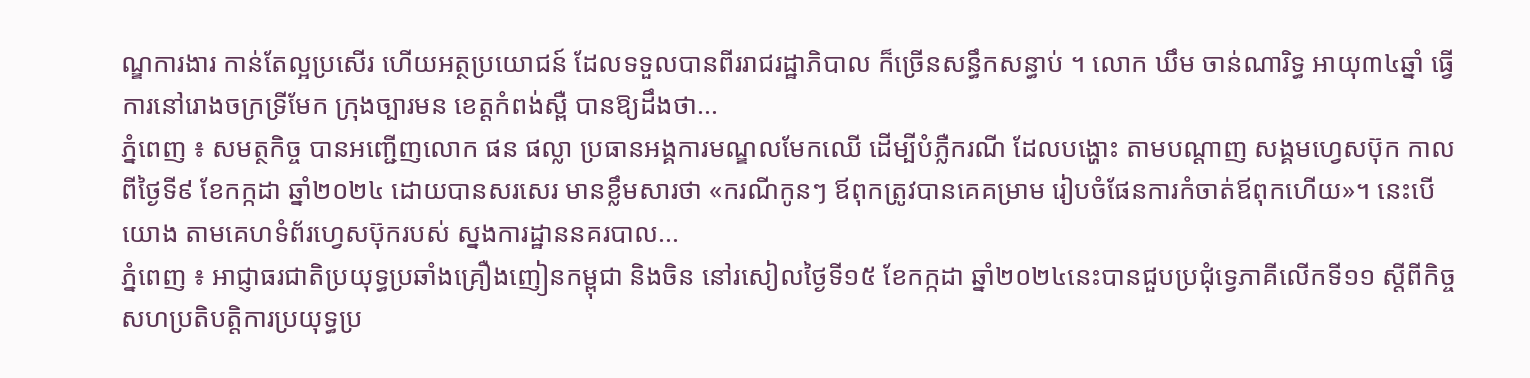ណ្ឌការងារ កាន់តែល្អប្រសើរ ហើយអត្ថប្រយោជន៍ ដែលទទួលបានពីររាជរដ្ឋាភិបាល ក៏ច្រើនសន្ធឹកសន្ធាប់ ។ លោក ឃឹម ចាន់ណារិទ្ធ អាយុ៣៤ឆ្នាំ ធ្វើការនៅរោងចក្រទ្រីមែក ក្រុងច្បារមន ខេត្តកំពង់ស្ពឺ បានឱ្យដឹងថា...
ភ្នំពេញ ៖ សមត្ថកិច្ច បានអញ្ជើញលោក ផន ផល្លា ប្រធានអង្គការមណ្ឌលមែកឈើ ដើម្បីបំភ្លឺករណី ដែលបង្ហោះ តាមបណ្តាញ សង្គមហ្វេសប៊ុក កាលពីថ្ងៃទី៩ ខែកក្កដា ឆ្នាំ២០២៤ ដោយបានសរសេរ មានខ្លឹមសារថា «ករណីកូនៗ ឪពុកត្រូវបានគេគម្រាម រៀបចំផែនការកំចាត់ឪពុកហើយ»។ នេះបើយោង តាមគេហទំព័រហ្វេសប៊ុករបស់ ស្នងការដ្ឋាននគរបាល...
ភ្នំពេញ ៖ អាជ្ញាធរជាតិប្រយុទ្ធប្រឆាំងគ្រឿងញៀនកម្ពុជា និងចិន នៅរសៀលថ្ងៃទី១៥ ខែកក្កដា ឆ្នាំ២០២៤នេះបានជួបប្រជុំទ្វេភាគីលើកទី១១ ស្តីពីកិច្ចសហប្រតិបត្តិការប្រយុទ្ធប្រ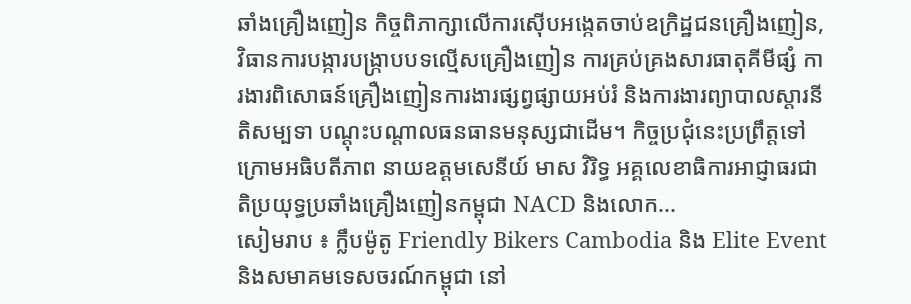ឆាំងគ្រឿងញៀន កិច្ចពិភាក្សាលើការស៊ើបអង្កេតចាប់ឧក្រិដ្ឋជនគ្រឿងញៀន, វិធានការបង្ការបង្រ្កាបបទល្មើសគ្រឿងញៀន ការគ្រប់គ្រងសារធាតុគីមីផ្សំ ការងារពិសោធន៍គ្រឿងញៀនការងារផ្សព្វផ្សាយអប់រំ និងការងារព្យាបាលស្តារនីតិសម្បទា បណ្តុះបណ្តាលធនធានមនុស្សជាដើម។ កិច្ចប្រជុំនេះប្រព្រឹត្តទៅ ក្រោមអធិបតីភាព នាយឧត្តមសេនីយ៍ មាស វិរិទ្ធ អគ្គលេខាធិការអាជ្ញាធរជាតិប្រយុទ្ធប្រឆាំងគ្រឿងញៀនកម្ពុជា NACD និងលោក...
សៀមរាប ៖ ក្លឹបម៉ូតូ Friendly Bikers Cambodia និង Elite Event និងសមាគមទេសចរណ៍កម្ពុជា នៅ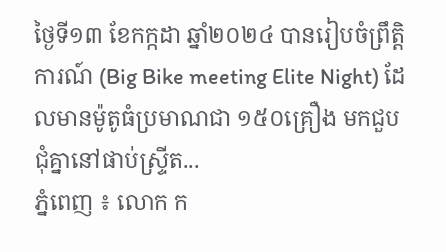ថ្ងៃទី១៣ ខែកក្កដា ឆ្នាំ២០២៤ បានរៀបចំព្រឹត្តិការណ៍ (Big Bike meeting Elite Night) ដែលមានម៉ូតូធំប្រមាណជា ១៥០គ្រឿង មកជួបជុំគ្នានៅផាប់ស្ទ្រីត...
ភ្នំពេញ ៖ លោក ក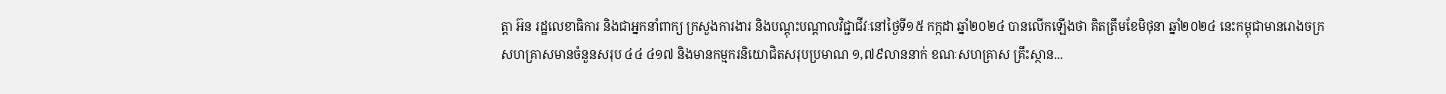ត្តា អ៊ន រដ្ឋលេខាធិការ និងជាអ្នកនាំពាក្យ ក្រសួងការងារ និងបណ្តុះបណ្តាលវិជ្ជាជីវៈនៅថ្ងៃទី១៥ កក្កដា ឆ្នាំ២០២៤ បានលើកឡើងថា គិតត្រឹមខែមិថុនា ឆ្នាំ២០២៤ នេះកម្ពុជាមានរោងចក្រ សហគ្រាសមានចំនួនសរុប ៤៤ ៤១៧ និងមានកម្មករនិយោជិតសរុបប្រមាណ ១,៧៩លាននាក់ ខណៈសហគ្រាស គ្រឹះស្ថាន...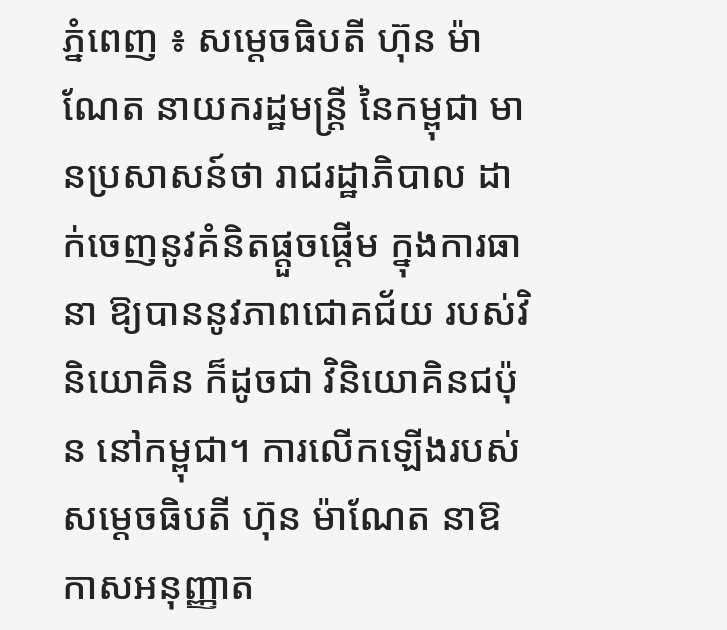ភ្នំពេញ ៖ សម្ដេចធិបតី ហ៊ុន ម៉ាណែត នាយករដ្ឋមន្ដ្រី នៃកម្ពុជា មានប្រសាសន៍ថា រាជរដ្ឋាភិបាល ដាក់ចេញនូវគំនិតផ្តួចផ្តើម ក្នុងការធានា ឱ្យបាននូវភាពជោគជ័យ របស់វិនិយោគិន ក៏ដូចជា វិនិយោគិនជប៉ុន នៅកម្ពុជា។ ការលើកឡើងរបស់ សម្ដេចធិបតី ហ៊ុន ម៉ាណែត នាឱកាសអនុញ្ញាត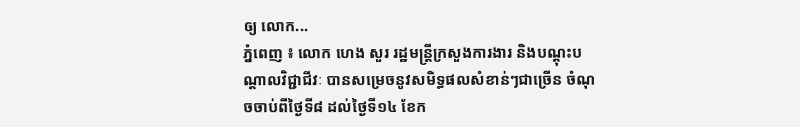ឲ្យ លោក...
ភ្នំពេញ ៖ លោក ហេង សួរ រដ្ឋមន្ត្រីក្រសួងការងារ និងបណ្តុះបណ្តាលវិជ្ជាជីវៈ បានសម្រេចនូវសមិទ្ធផលសំខាន់ៗជាច្រើន ចំណុចចាប់ពីថ្ងៃទី៨ ដល់ថ្ងៃទី១៤ ខែក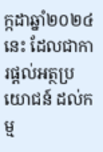ក្កដាឆ្នាំ២០២៤នេះ ដែលជាការផ្តល់អត្ថប្រយោជន៍ ដល់កម្ម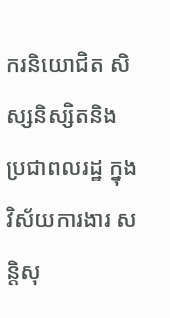ករនិយោជិត សិស្សនិស្សិតនិងប្រជាពលរដ្ឋ ក្នុងវិស័យការងារ សន្តិសុ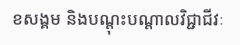ខសង្គម និងបណ្តុះបណ្តាលវិជ្ជាជីវៈ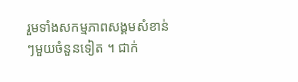រួមទាំងសកម្មភាពសង្គមសំខាន់ៗមួយចំនួនទៀត ។ ជាក់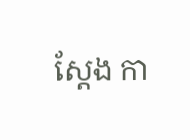ស្តែង កា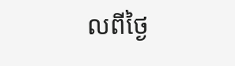លពីថ្ងៃ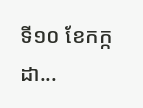ទី១០ ខែកក្កដា...